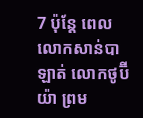7 ប៉ុន្តែ ពេលលោកសាន់បាឡាត់ លោកថូប៊ីយ៉ា ព្រម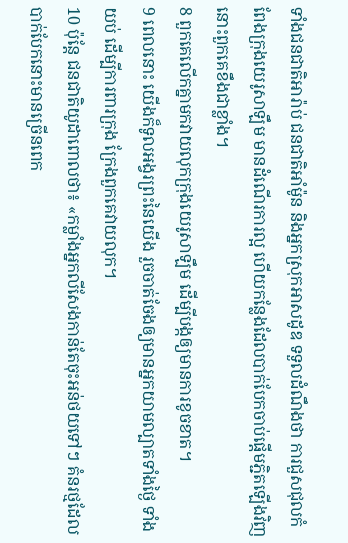ទាំងជនជាតិអារ៉ាប់ ជនជាតិអាំម៉ូន និងអ្នកស្រុកអាសដូឌ ទទួលដំណឹងថា ការជួសជុលកំពែងក្រុងយេរូសាឡឹម មានដំណើរការល្អ ហើយកន្លែងដែលបាក់បែកចាប់ផ្ដើមភ្ជិតឡើងវិញ នោះពួកគេខឹងជាខ្លាំង។
8 ពួកគេលើកគ្នាមកវាយលុកក្រុងយេរូសាឡឹម ដើម្បីបង្កឲ្យមានការខូចខាត។
9 ពេលនោះ យើងក៏ទូលអង្វរព្រះនៃយើង រួចចាត់ចែងឲ្យមានអ្នកយាមល្បាតទាំងថ្ងៃ ទាំងយប់ ដើម្បីការពារក្រុង ក្រែងពួកគេវាយលុក។
10 ប៉ុន្តែ ជនជាតិយូដាពោលថា៖ «កម្លាំងអ្នកលីសែងកាន់តែចុះអន់ថយទៅៗ គំនរថ្មដែលបាក់បែកនោះមានច្រើនពេក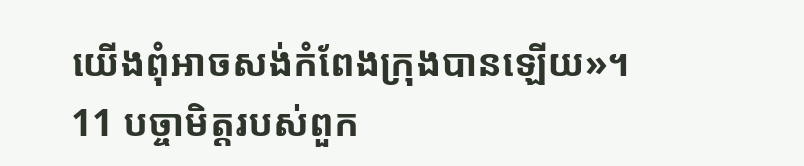យើងពុំអាចសង់កំពែងក្រុងបានឡើយ»។
11 បច្ចាមិត្តរបស់ពួក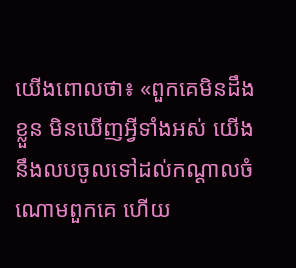យើងពោលថា៖ «ពួកគេមិនដឹងខ្លួន មិនឃើញអ្វីទាំងអស់ យើងនឹងលបចូលទៅដល់កណ្ដាលចំណោមពួកគេ ហើយ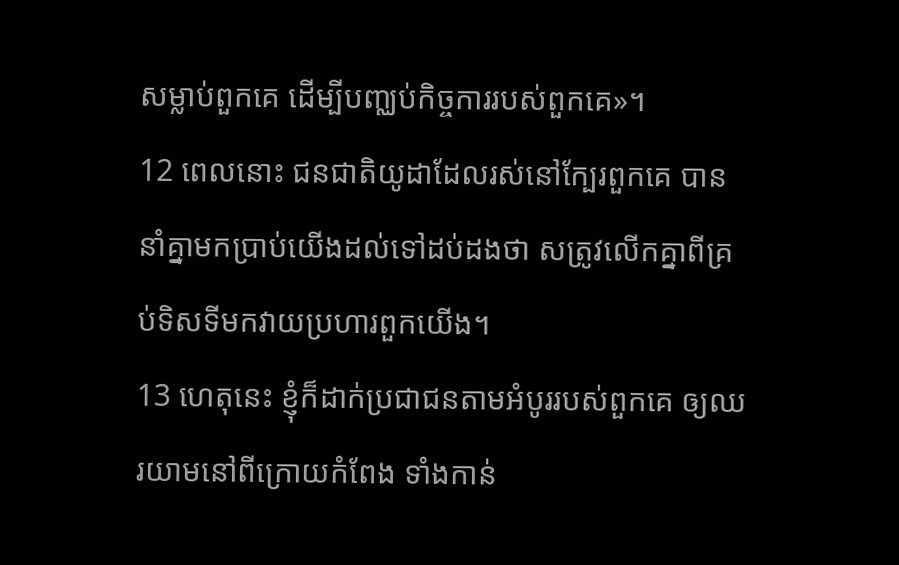សម្លាប់ពួកគេ ដើម្បីបញ្ឈប់កិច្ចការរបស់ពួកគេ»។
12 ពេលនោះ ជនជាតិយូដាដែលរស់នៅក្បែរពួកគេ បាននាំគ្នាមកប្រាប់យើងដល់ទៅដប់ដងថា សត្រូវលើកគ្នាពីគ្រប់ទិសទីមកវាយប្រហារពួកយើង។
13 ហេតុនេះ ខ្ញុំក៏ដាក់ប្រជាជនតាមអំបូររបស់ពួកគេ ឲ្យឈរយាមនៅពីក្រោយកំពែង ទាំងកាន់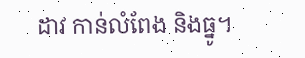ដាវ កាន់លំពែង និងធ្នូ។